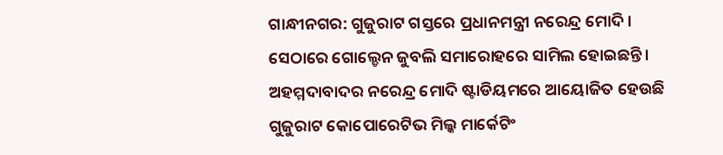ଗାନ୍ଧୀନଗର: ଗୁଜୁରାଟ ଗସ୍ତରେ ପ୍ରଧାନମନ୍ତ୍ରୀ ନରେନ୍ଦ୍ର ମୋଦି । ସେଠାରେ ଗୋଲ୍ଡେନ ଜୁବଲି ସମାରୋହରେ ସାମିଲ ହୋଇଛନ୍ତି । ଅହମ୍ମଦାବାଦର ନରେନ୍ଦ୍ର ମୋଦି ଷ୍ଟାଡିୟମରେ ଆୟୋଜିତ ହେଉଛି ଗୁଜୁରାଟ କୋପୋରେଟିଭ ମିଲ୍କ ମାର୍କେଟିଂ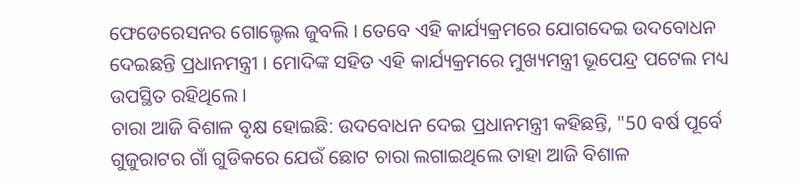ଫେଡେରେସନର ଗୋଲ୍ଡେଲ ଜୁବଲି । ତେବେ ଏହି କାର୍ଯ୍ୟକ୍ରମରେ ଯୋଗଦେଇ ଉଦବୋଧନ ଦେଇଛନ୍ତି ପ୍ରଧାନମନ୍ତ୍ରୀ । ମୋଦିଙ୍କ ସହିତ ଏହି କାର୍ଯ୍ୟକ୍ରମରେ ମୁଖ୍ୟମନ୍ତ୍ରୀ ଭୂପେନ୍ଦ୍ର ପଟେଲ ମଧ୍ୟ ଉପସ୍ଥିତ ରହିଥିଲେ ।
ଚାରା ଆଜି ବିଶାଳ ବୃକ୍ଷ ହୋଇଛି: ଉଦବୋଧନ ଦେଇ ପ୍ରଧାନମନ୍ତ୍ରୀ କହିଛନ୍ତି, "50 ବର୍ଷ ପୂର୍ବେ ଗୁଜୁରାଟର ଗାଁ ଗୁଡିକରେ ଯେଉଁ ଛୋଟ ଚାରା ଲଗାଇଥିଲେ ତାହା ଆଜି ବିଶାଳ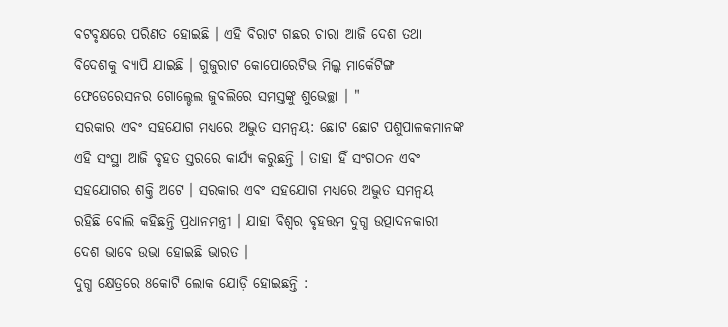ବଟବୃକ୍ଷରେ ପରିଣତ ହୋଇଛି । ଏହି ବିରାଟ ଗଛର ଚାରା ଆଜି ଦେଶ ତଥା ବିଦେଶକୁ ବ୍ୟାପି ଯାଇଛି । ଗୁଜୁରାଟ କୋପୋରେଟିଭ ମିଲ୍କ ମାର୍କେଟିଙ୍ଗ ଫେଡେରେସନର ଗୋଲ୍ଡେଲ ଜୁବଲିରେ ସମସ୍ତଙ୍କୁ ଶୁଭେଚ୍ଛା । "
ସରକାର ଏବଂ ସହଯୋଗ ମଧ୍ୟରେ ଅଦ୍ଭୁତ ସମନ୍ବୟ: ଛୋଟ ଛୋଟ ପଶୁପାଳକମାନଙ୍କ ଏହି ସଂସ୍ଥା ଆଜି ବୃହତ ସ୍ତରରେ କାର୍ଯ୍ୟ କରୁଛନ୍ତି । ତାହା ହିଁ ସଂଗଠନ ଏବଂ ସହଯୋଗର ଶକ୍ତି ଅଟେ । ସରକାର ଏବଂ ସହଯୋଗ ମଧ୍ୟରେ ଅଦ୍ଭୁତ ସମନ୍ବୟ ରହିଛି ବୋଲି କହିଛନ୍ତି ପ୍ରଧାନମନ୍ତ୍ରୀ । ଯାହା ବିଶ୍ୱର ବୃହତ୍ତମ ଦୁଗ୍ଧ ଉତ୍ପାଦନକାରୀ ଦେଶ ଭାବେ ଉଭା ହୋଇଛି ଭାରତ ।
ଦୁଗ୍ଧ କ୍ଷେତ୍ରରେ 8କୋଟି ଲୋକ ଯୋଡ଼ି ହୋଇଛନ୍ତି :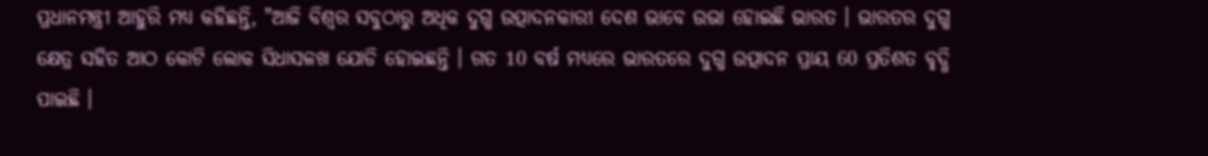ପ୍ରଧାନମନ୍ତ୍ରୀ ଆହୁରି ମଧ୍ୟ କହିଛନ୍ତି, "ଆଜି ବିଶ୍ବର ସବୁଠାରୁ ଅଧିକ ଦୁଗ୍ଧ ଉତ୍ପାଦନକାରୀ ଦେଶ ଭାବେ ଉଭା ହୋଇଛି ଭାରତ । ଭାରତର ଦୁଗ୍ଧ କ୍ଷେତ୍ର ସହିତ ଆଠ କୋଟି ଲୋକ ସିଧାସଳଖ ଯୋଡି ହୋଇଛନ୍ତି । ଗତ 10 ବର୍ଷ ମଧ୍ୟରେ ଭାରତରେ ଦୁଗ୍ଧ ଉତ୍ପାଦନ ପ୍ରାୟ 60 ପ୍ରତିଶତ ବୃଦ୍ଧି ପାଇଛି ।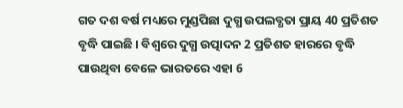ଗତ ଦଶ ବର୍ଷ ମଧ୍ୟରେ ମୁଣ୍ଡପିଛା ଦୁଗ୍ଧ ଉପଲବ୍ଧତା ପ୍ରାୟ 40 ପ୍ରତିଶତ ବୃଦ୍ଧି ପାଇଛି । ବିଶ୍ବରେ ଦୁଗ୍ଧ ଉତ୍ପାଦନ 2 ପ୍ରତିଶତ ହାରରେ ବୃଦ୍ଧି ପାଉଥିବା ବେଳେ ଭାରତରେ ଏହା 6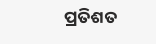ପ୍ରତିଶତ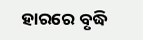ହାରରେ ବୃଦ୍ଧି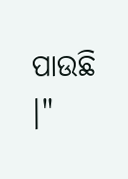ପାଉଛି ।"